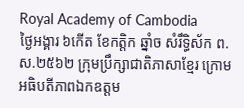Royal Academy of Cambodia
ថ្ងៃអង្គារ ៦កើត ខែកត្តិក ឆ្នាំច សំរឹទ្ធិស័ក ព.ស.២៥៦២ ក្រុមប្រឹក្សាជាតិភាសាខ្មែរ ក្រោមអធិបតីភាពឯកឧត្តម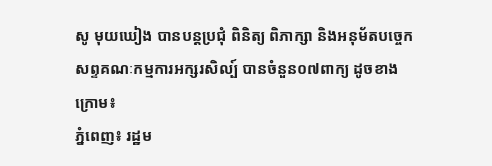សូ មុយឃៀង បានបន្តប្រជុំ ពិនិត្យ ពិភាក្សា និងអនុម័តបច្ចេកសព្ទគណៈកម្មការអក្សរសិល្ប៍ បានចំនួន០៧ពាក្យ ដូចខាងក្រោម៖
ភ្នំពេញ៖ រដ្ឋម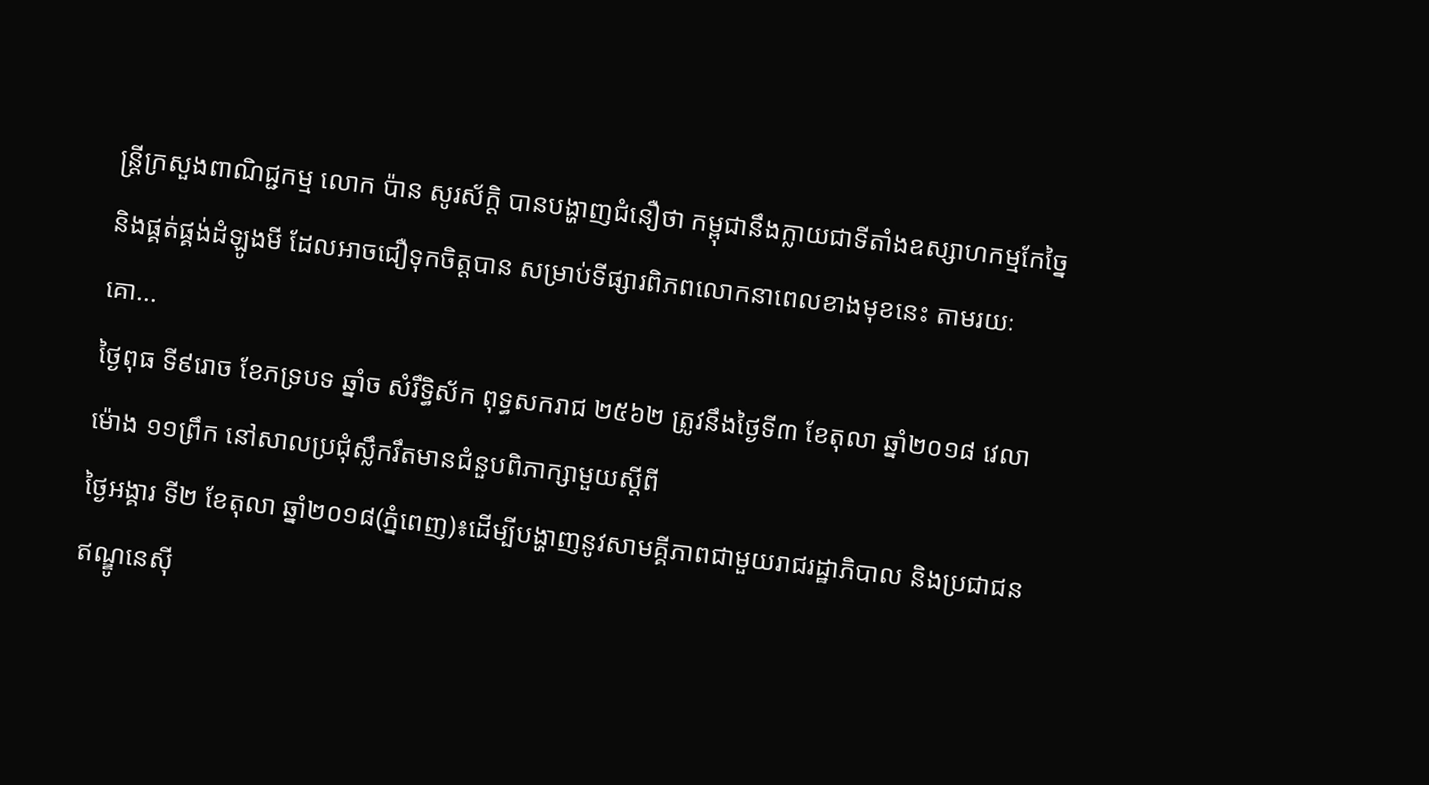ន្ត្រីក្រសួងពាណិជ្ជកម្ម លោក ប៉ាន សូរស័ក្តិ បានបង្ហាញជំនឿថា កម្ពុជានឹងក្លាយជាទីតាំងឧស្សាហកម្មកែច្នៃ និងផ្គត់ផ្គង់ដំឡូងមី ដែលអាចជឿទុកចិត្តបាន សម្រាប់ទីផ្សារពិភពលោកនាពេលខាងមុខនេះ តាមរយៈគោ...
ថ្ងៃពុធ ទី៩រោច ខែភទ្របទ ឆ្នាំច សំរឹទ្ធិស័ក ពុទ្ធសករាជ ២៥៦២ ត្រូវនឹងថ្ងៃទី៣ ខែតុលា ឆ្នាំ២០១៨ វេលាម៉ោង ១១ព្រឹក នៅសាលប្រជុំស្លឹករឹតមានជំនួបពិភាក្សាមួយស្ដីពី
ថ្ងៃអង្គារ ទី២ ខែតុលា ឆ្នាំ២០១៨(ភ្នំពេញ)៖ដើម្បីបង្ហាញនូវសាមគ្គីភាពជាមួយរាជរដ្ឋាភិបាល និងប្រជាជនឥណ្ឌូនេស៊ី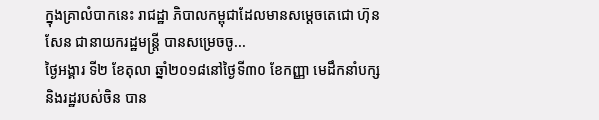ក្នុងគ្រាលំបាកនេះ រាជដ្ឋា ភិបាលកម្ពុជាដែលមានសម្តេចតេជោ ហ៊ុន សែន ជានាយករដ្ឋមន្ត្រី បានសម្រេចចូ...
ថ្ងៃអង្គារ ទី២ ខែតុលា ឆ្នាំ២០១៨នៅថ្ងៃទី៣០ ខែកញ្ញា មេដឹកនាំបក្សនិងរដ្ឋរបស់ចិន បាន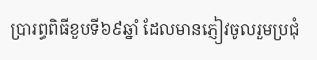ប្រារព្ធពិធីខួបទី៦៩ឆ្នាំ ដែលមានភ្ញៀវចូលរួមប្រជុំ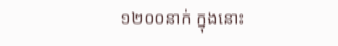១២០០នាក់ ក្នុងនោះ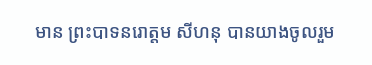មាន ព្រះបាទនរោត្តម សីហនុ បានយាងចូលរួម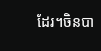ដែរ។ចិនបា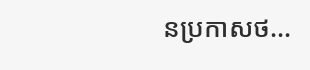នប្រកាសថ...